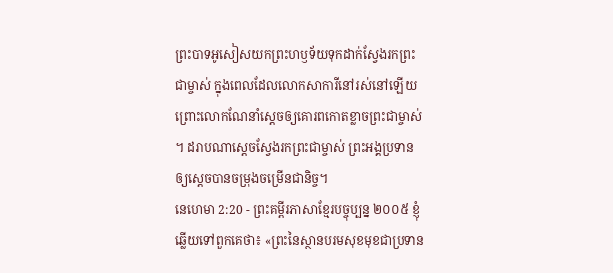ព្រះបាទអូសៀសយកព្រះហឫទ័យទុកដាក់ស្វែងរកព្រះជាម្ចាស់ ក្នុងពេលដែលលោកសាការីនៅរស់នៅឡើយ ព្រោះលោកណែនាំស្ដេចឲ្យគោរពកោតខ្លាចព្រះជាម្ចាស់ ។ ដរាបណាស្ដេចស្វែងរកព្រះជាម្ចាស់ ព្រះអង្គប្រទានឲ្យស្ដេចបានចម្រុងចម្រើនជានិច្ច។
នេហេមា 2:20 - ព្រះគម្ពីរភាសាខ្មែរបច្ចុប្បន្ន ២០០៥ ខ្ញុំឆ្លើយទៅពួកគេថា៖ «ព្រះនៃស្ថានបរមសុខមុខជាប្រទាន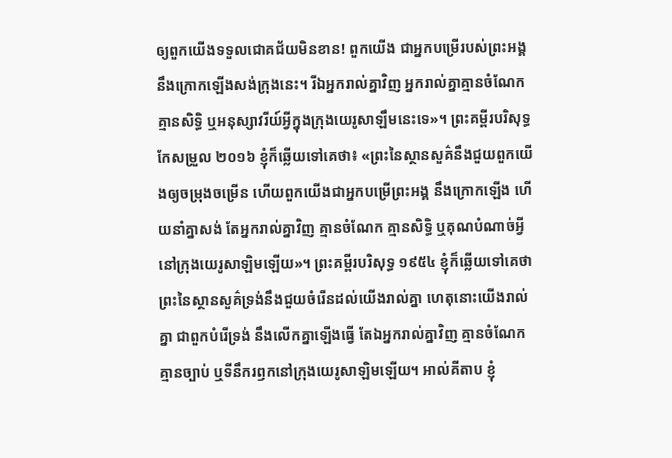ឲ្យពួកយើងទទួលជោគជ័យមិនខាន! ពួកយើង ជាអ្នកបម្រើរបស់ព្រះអង្គ នឹងក្រោកឡើងសង់ក្រុងនេះ។ រីឯអ្នករាល់គ្នាវិញ អ្នករាល់គ្នាគ្មានចំណែក គ្មានសិទ្ធិ ឬអនុស្សាវរីយ៍អ្វីក្នុងក្រុងយេរូសាឡឹមនេះទេ»។ ព្រះគម្ពីរបរិសុទ្ធកែសម្រួល ២០១៦ ខ្ញុំក៏ឆ្លើយទៅគេថា៖ «ព្រះនៃស្ថានសួគ៌នឹងជួយពួកយើងឲ្យចម្រុងចម្រើន ហើយពួកយើងជាអ្នកបម្រើព្រះអង្គ នឹងក្រោកឡើង ហើយនាំគ្នាសង់ តែអ្នករាល់គ្នាវិញ គ្មានចំណែក គ្មានសិទ្ធិ ឬគុណបំណាច់អ្វីនៅក្រុងយេរូសាឡិមឡើយ»។ ព្រះគម្ពីរបរិសុទ្ធ ១៩៥៤ ខ្ញុំក៏ឆ្លើយទៅគេថា ព្រះនៃស្ថានសួគ៌ទ្រង់នឹងជួយចំរើនដល់យើងរាល់គ្នា ហេតុនោះយើងរាល់គ្នា ជាពួកបំរើទ្រង់ នឹងលើកគ្នាឡើងធ្វើ តែឯអ្នករាល់គ្នាវិញ គ្មានចំណែក គ្មានច្បាប់ ឬទីនឹករឭកនៅក្រុងយេរូសាឡិមឡើយ។ អាល់គីតាប ខ្ញុំ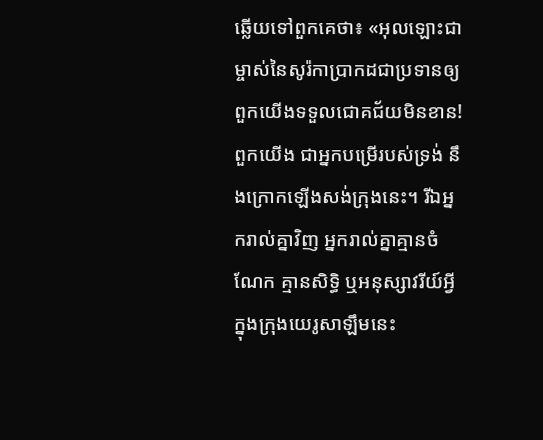ឆ្លើយទៅពួកគេថា៖ «អុលឡោះជាម្ចាស់នៃសូរ៉កាប្រាកដជាប្រទានឲ្យពួកយើងទទួលជោគជ័យមិនខាន! ពួកយើង ជាអ្នកបម្រើរបស់ទ្រង់ នឹងក្រោកឡើងសង់ក្រុងនេះ។ រីឯអ្នករាល់គ្នាវិញ អ្នករាល់គ្នាគ្មានចំណែក គ្មានសិទ្ធិ ឬអនុស្សាវរីយ៍អ្វីក្នុងក្រុងយេរូសាឡឹមនេះ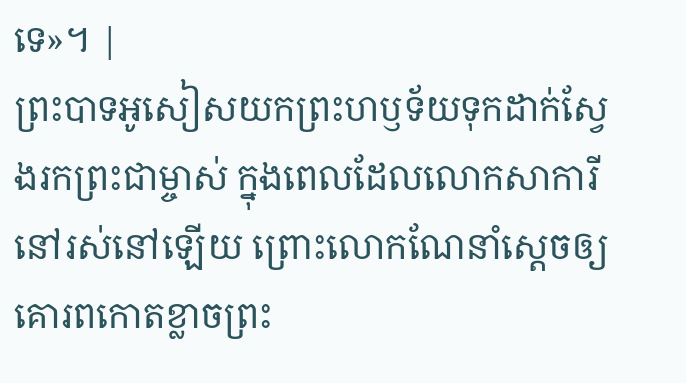ទេ»។ |
ព្រះបាទអូសៀសយកព្រះហឫទ័យទុកដាក់ស្វែងរកព្រះជាម្ចាស់ ក្នុងពេលដែលលោកសាការីនៅរស់នៅឡើយ ព្រោះលោកណែនាំស្ដេចឲ្យគោរពកោតខ្លាចព្រះ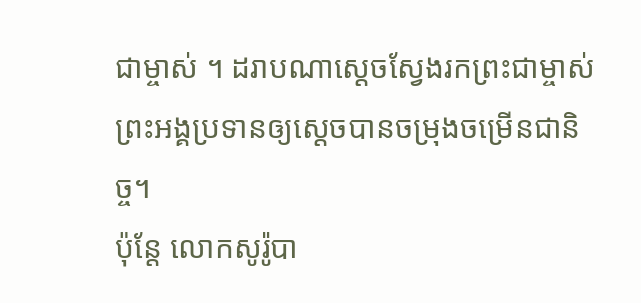ជាម្ចាស់ ។ ដរាបណាស្ដេចស្វែងរកព្រះជាម្ចាស់ ព្រះអង្គប្រទានឲ្យស្ដេចបានចម្រុងចម្រើនជានិច្ច។
ប៉ុន្តែ លោកសូរ៉ូបា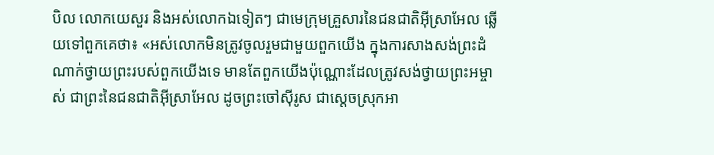បិល លោកយេសួរ និងអស់លោកឯទៀតៗ ជាមេក្រុមគ្រួសារនៃជនជាតិអ៊ីស្រាអែល ឆ្លើយទៅពួកគេថា៖ «អស់លោកមិនត្រូវចូលរួមជាមួយពួកយើង ក្នុងការសាងសង់ព្រះដំណាក់ថ្វាយព្រះរបស់ពួកយើងទេ មានតែពួកយើងប៉ុណ្ណោះដែលត្រូវសង់ថ្វាយព្រះអម្ចាស់ ជាព្រះនៃជនជាតិអ៊ីស្រាអែល ដូចព្រះចៅស៊ីរូស ជាស្ដេចស្រុកអា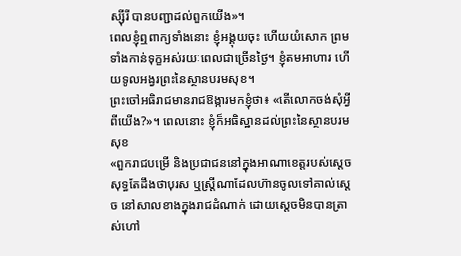ស្ស៊ីរី បានបញ្ជាដល់ពួកយើង»។
ពេលខ្ញុំឮពាក្យទាំងនោះ ខ្ញុំអង្គុយចុះ ហើយយំសោក ព្រមទាំងកាន់ទុក្ខអស់រយៈពេលជាច្រើនថ្ងៃ។ ខ្ញុំតមអាហារ ហើយទូលអង្វរព្រះនៃស្ថានបរមសុខ។
ព្រះចៅអធិរាជមានរាជឱង្ការមកខ្ញុំថា៖ «តើលោកចង់សុំអ្វីពីយើង?»។ ពេលនោះ ខ្ញុំក៏អធិស្ឋានដល់ព្រះនៃស្ថានបរមសុខ
«ពួករាជបម្រើ និងប្រជាជននៅក្នុងអាណាខេត្តរបស់ស្ដេច សុទ្ធតែដឹងថាបុរស ឬស្ត្រីណាដែលហ៊ានចូលទៅគាល់ស្ដេច នៅសាលខាងក្នុងរាជដំណាក់ ដោយស្ដេចមិនបានត្រាស់ហៅ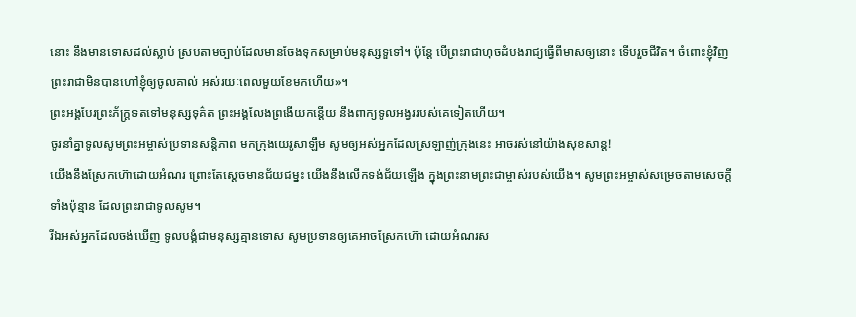នោះ នឹងមានទោសដល់ស្លាប់ ស្របតាមច្បាប់ដែលមានចែងទុកសម្រាប់មនុស្សទួទៅ។ ប៉ុន្តែ បើព្រះរាជាហុចដំបងរាជ្យធ្វើពីមាសឲ្យនោះ ទើបរួចជីវិត។ ចំពោះខ្ញុំវិញ ព្រះរាជាមិនបានហៅខ្ញុំឲ្យចូលគាល់ អស់រយៈពេលមួយខែមកហើយ»។
ព្រះអង្គបែរព្រះភ័ក្ត្រទតទៅមនុស្សទុគ៌ត ព្រះអង្គលែងព្រងើយកន្តើយ នឹងពាក្យទូលអង្វររបស់គេទៀតហើយ។
ចូរនាំគ្នាទូលសូមព្រះអម្ចាស់ប្រទានសន្តិភាព មកក្រុងយេរូសាឡឹម សូមឲ្យអស់អ្នកដែលស្រឡាញ់ក្រុងនេះ អាចរស់នៅយ៉ាងសុខសាន្ត!
យើងនឹងស្រែកហ៊ោដោយអំណរ ព្រោះតែស្ដេចមានជ័យជម្នះ យើងនឹងលើកទង់ជ័យឡើង ក្នុងព្រះនាមព្រះជាម្ចាស់របស់យើង។ សូមព្រះអម្ចាស់សម្រេចតាមសេចក្ដីទាំងប៉ុន្មាន ដែលព្រះរាជាទូលសូម។
រីឯអស់អ្នកដែលចង់ឃើញ ទូលបង្គំជាមនុស្សគ្មានទោស សូមប្រទានឲ្យគេអាចស្រែកហ៊ោ ដោយអំណរស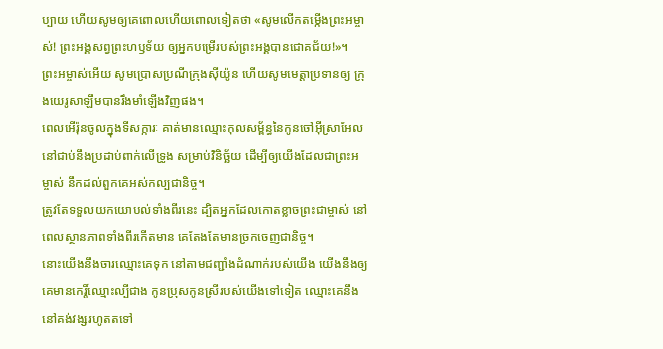ប្បាយ ហើយសូមឲ្យគេពោលហើយពោលទៀតថា «សូមលើកតម្កើងព្រះអម្ចាស់! ព្រះអង្គសព្វព្រះហឫទ័យ ឲ្យអ្នកបម្រើរបស់ព្រះអង្គបានជោគជ័យ!»។
ព្រះអម្ចាស់អើយ សូមប្រោសប្រណីក្រុងស៊ីយ៉ូន ហើយសូមមេត្តាប្រទានឲ្យ ក្រុងយេរូសាឡឹមបានរឹងមាំឡើងវិញផង។
ពេលអើរ៉ុនចូលក្នុងទីសក្ការៈ គាត់មានឈ្មោះកុលសម្ព័ន្ធនៃកូនចៅអ៊ីស្រាអែលនៅជាប់នឹងប្រដាប់ពាក់លើទ្រូង សម្រាប់វិនិច្ឆ័យ ដើម្បីឲ្យយើងដែលជាព្រះអម្ចាស់ នឹកដល់ពួកគេអស់កល្បជានិច្ច។
ត្រូវតែទទួលយកយោបល់ទាំងពីរនេះ ដ្បិតអ្នកដែលកោតខ្លាចព្រះជាម្ចាស់ នៅពេលស្ថានភាពទាំងពីរកើតមាន គេតែងតែមានច្រកចេញជានិច្ច។
នោះយើងនឹងចារឈ្មោះគេទុក នៅតាមជញ្ជាំងដំណាក់របស់យើង យើងនឹងឲ្យគេមានកេរ្តិ៍ឈ្មោះល្បីជាង កូនប្រុសកូនស្រីរបស់យើងទៅទៀត ឈ្មោះគេនឹងនៅគង់វង្សរហូតតទៅ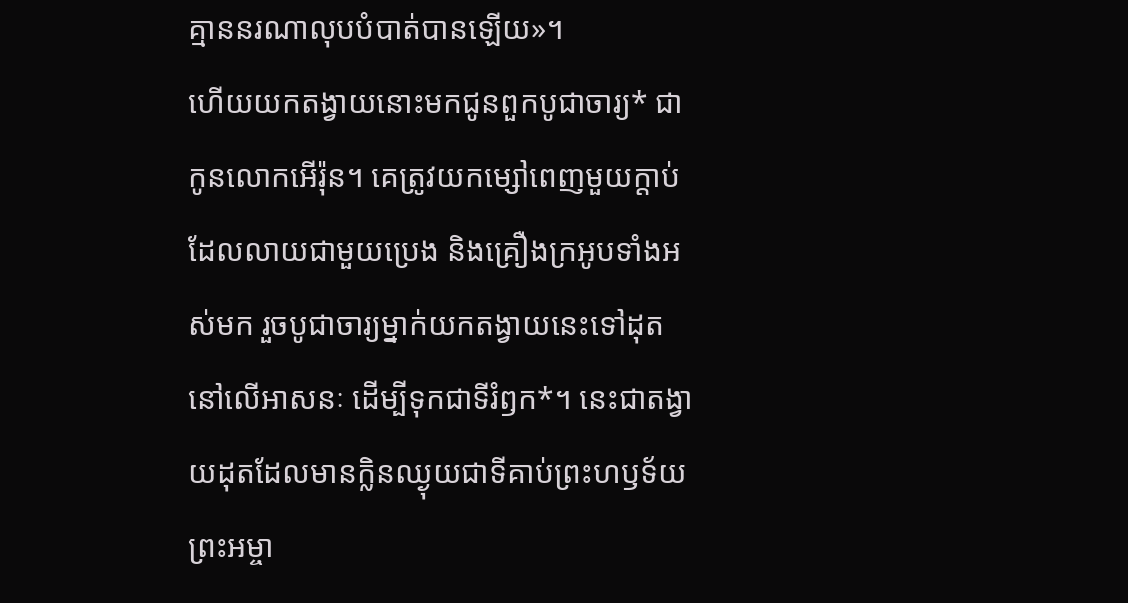គ្មាននរណាលុបបំបាត់បានឡើយ»។
ហើយយកតង្វាយនោះមកជូនពួកបូជាចារ្យ* ជាកូនលោកអើរ៉ុន។ គេត្រូវយកម្សៅពេញមួយក្ដាប់ ដែលលាយជាមួយប្រេង និងគ្រឿងក្រអូបទាំងអស់មក រួចបូជាចារ្យម្នាក់យកតង្វាយនេះទៅដុតនៅលើអាសនៈ ដើម្បីទុកជាទីរំឭក*។ នេះជាតង្វាយដុតដែលមានក្លិនឈ្ងុយជាទីគាប់ព្រះហឫទ័យព្រះអម្ចា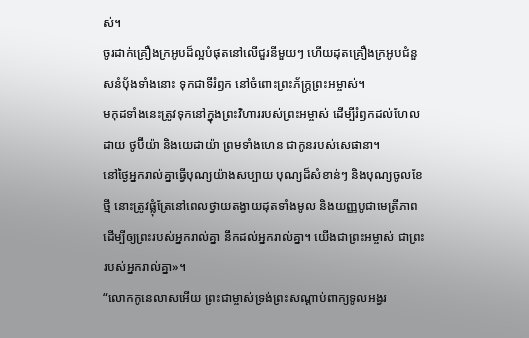ស់។
ចូរដាក់គ្រឿងក្រអូបដ៏ល្អបំផុតនៅលើជួរនីមួយៗ ហើយដុតគ្រឿងក្រអូបជំនួសនំប៉័ងទាំងនោះ ទុកជាទីរំឭក នៅចំពោះព្រះភ័ក្ត្រព្រះអម្ចាស់។
មកុដទាំងនេះត្រូវទុកនៅក្នុងព្រះវិហាររបស់ព្រះអម្ចាស់ ដើម្បីរំឭកដល់ហែលដាយ ថូប៊ីយ៉ា និងយេដាយ៉ា ព្រមទាំងហេន ជាកូនរបស់សេផានា។
នៅថ្ងៃអ្នករាល់គ្នាធ្វើបុណ្យយ៉ាងសប្បាយ បុណ្យដ៏សំខាន់ៗ និងបុណ្យចូលខែថ្មី នោះត្រូវផ្លុំត្រែនៅពេលថ្វាយតង្វាយដុតទាំងមូល និងយញ្ញបូជាមេត្រីភាព ដើម្បីឲ្យព្រះរបស់អ្នករាល់គ្នា នឹកដល់អ្នករាល់គ្នា។ យើងជាព្រះអម្ចាស់ ជាព្រះរបស់អ្នករាល់គ្នា»។
“លោកកូនេលាសអើយ ព្រះជាម្ចាស់ទ្រង់ព្រះសណ្ដាប់ពាក្យទូលអង្វរ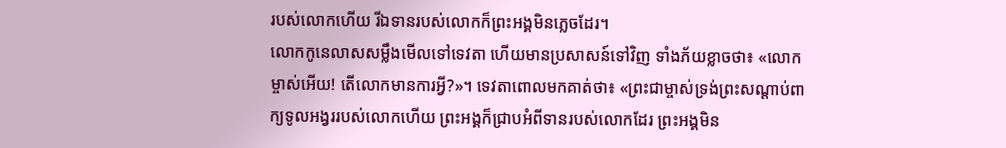របស់លោកហើយ រីឯទានរបស់លោកក៏ព្រះអង្គមិនភ្លេចដែរ។
លោកកូនេលាសសម្លឹងមើលទៅទេវតា ហើយមានប្រសាសន៍ទៅវិញ ទាំងភ័យខ្លាចថា៖ «លោកម្ចាស់អើយ! តើលោកមានការអ្វី?»។ ទេវតាពោលមកគាត់ថា៖ «ព្រះជាម្ចាស់ទ្រង់ព្រះសណ្ដាប់ពាក្យទូលអង្វររបស់លោកហើយ ព្រះអង្គក៏ជ្រាបអំពីទានរបស់លោកដែរ ព្រះអង្គមិន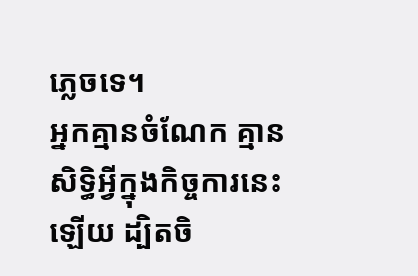ភ្លេចទេ។
អ្នកគ្មានចំណែក គ្មានសិទ្ធិអ្វីក្នុងកិច្ចការនេះឡើយ ដ្បិតចិ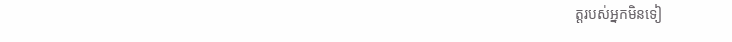ត្តរបស់អ្នកមិនទៀ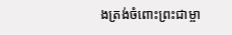ងត្រង់ចំពោះព្រះជាម្ចា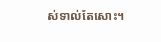ស់ទាល់តែសោះ។